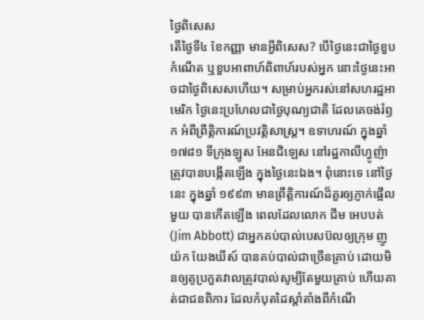ថ្ងៃពិសេស
តើថ្ងៃទី៤ ខែកញ្ញា មានអ្វីពិសេស? បើថ្ងៃនេះជាថ្ងៃខួបកំណើត ឬខួបអាពាហ៍ពិពាហ៍របស់អ្នក នោះថ្ងៃនេះអាចជាថ្ងៃពិសេសហើយ។ សម្រាប់អ្នករស់នៅសហរដ្ឋអាមេរិក ថ្ងៃនេះប្រហែលជាថ្ងៃបុណ្យជាតិ ដែលគេចង់រំឭក អំពីព្រឹត្តិការណ៍ប្រវត្តិសាស្ត្រ។ ឧទាហរណ៍ ក្នុងឆ្នាំ១៧៨១ ទីក្រុងឡូស អែនជិឡេស នៅរដ្ឋកាលីហ្វូញ៉ា ត្រូវបានបង្កើតឡើង ក្នុងថ្ងៃនេះឯង។ ពុំនោះទេ នៅថ្ងៃនេះ ក្នុងឆ្នាំ ១៩៩៣ មានព្រឹត្តិការណ៍ដ៏គួរឲ្យភ្ញាក់ផ្អើលមួយ បានកើតឡើង ពេលដែលលោក ជីម អេបបត់ (Jim Abbott) ជាអ្នកគប់បាល់បេសប៊លឲ្យក្រុម ញូយ៉ក យែងឃីស៍ បានគប់បាល់ជាច្រើនគ្រាប់ ដោយមិនឲ្យគូប្រកួតវាលត្រូវបាល់សូម្បីតែមួយគ្រាប់ ហើយគាត់ជាជនពិការ ដែលកំបុតដៃស្តាំតាំងពីកំណើ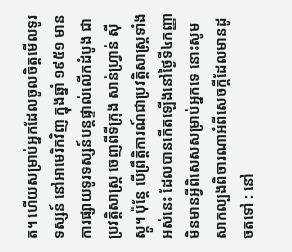ត។ ហើយសម្រាប់អ្នកដែលចូលចិត្តមើលទូរទស្សន៍ នៅអាមេរិកវិញ ក្នុងឆ្នាំ ១៩៥១ មានការផ្សាយទូរទស្សន៍បន្តផ្ទាល់លើកដំបូង ជាប្រវត្តិសាស្រ្ត ចេញពីទីក្រុង សាន់ហ្វ្រាន់ ស៊ីស្កូ។ ប៉ុន្តែ បើព្រឹត្តិការណ៍ជាប្រវត្តិសាស្រ្តទាំងអស់នេះ ដែលបានកើតឡើងនៅថ្ងៃទី៤កញ្ញា មិនមានអ្វីពិសេសសម្រាប់អ្នកទេ នោះសូមសាកល្បងពិចារណាអំពីសេចក្តីដែលមានដូចតទៅ : នៅ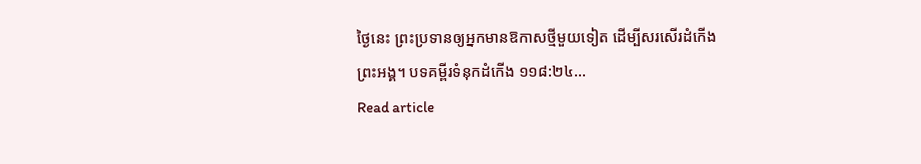ថ្ងៃនេះ ព្រះប្រទានឲ្យអ្នកមានឱកាសថ្មីមួយទៀត ដើម្បីសរសើរដំកើងព្រះអង្គ។ បទគម្ពីរទំនុកដំកើង ១១៨:២៤…
Read article